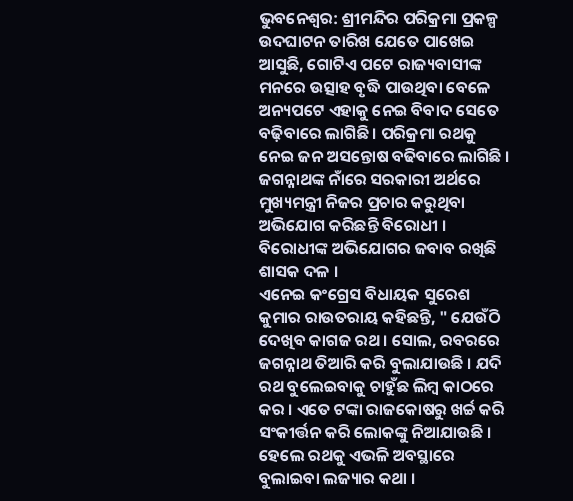ଭୁବନେଶ୍ବର: ଶ୍ରୀମନ୍ଦିର ପରିକ୍ରମା ପ୍ରକଳ୍ପ ଉଦଘାଟନ ତାରିଖ ଯେତେ ପାଖେଇ ଆସୁଛି, ଗୋଟିଏ ପଟେ ରାଜ୍ୟବାସୀଙ୍କ ମନରେ ଉତ୍ସାହ ବୃଦ୍ଧି ପାଉଥିବା ବେଳେ ଅନ୍ୟପଟେ ଏହାକୁ ନେଇ ବିବାଦ ସେତେ ବଢ଼ିବାରେ ଲାଗିଛି । ପରିକ୍ରମା ରଥକୁ ନେଇ ଜନ ଅସନ୍ତୋଷ ବଢିବାରେ ଲାଗିଛି । ଜଗନ୍ନାଥଙ୍କ ନାଁରେ ସରକାରୀ ଅର୍ଥରେ ମୁଖ୍ୟମନ୍ତ୍ରୀ ନିଜର ପ୍ରଚାର କରୁଥିବା ଅଭିଯୋଗ କରିଛନ୍ତି ବିରୋଧୀ । ବିରୋଧୀଙ୍କ ଅଭିଯୋଗର ଜବାବ ରଖିଛି ଶାସକ ଦଳ ।
ଏନେଇ କଂଗ୍ରେସ ବିଧାୟକ ସୁରେଶ କୁମାର ରାଉତରାୟ କହିଛନ୍ତି, " ଯେଉଁଠି ଦେଖିବ କାଗଜ ରଥ । ସୋଲ, ରବରରେ ଜଗନ୍ନାଥ ତିଆରି କରି ବୁଲାଯାଉଛି । ଯଦି ରଥ ବୁଲେଇବାକୁ ଚାହୁଁଛ ଲିମ୍ବ କାଠରେ କର । ଏତେ ଟଙ୍କା ରାଜକୋଷରୁ ଖର୍ଚ୍ଚ କରି ସଂକୀର୍ତ୍ତନ କରି ଲୋକଙ୍କୁ ନିଆଯାଉଛି । ହେଲେ ରଥକୁ ଏଭଳି ଅବସ୍ଥାରେ ବୁଲାଇବା ଲଜ୍ୟାର କଥା ।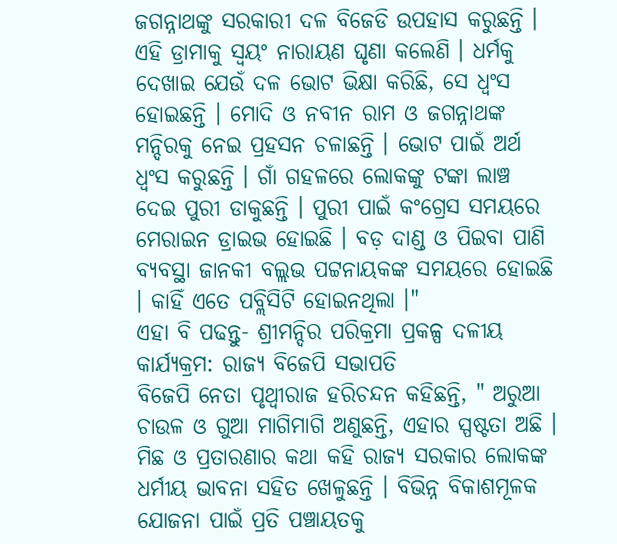ଜଗନ୍ନାଥଙ୍କୁ ସରକାରୀ ଦଳ ବିଜେଡି ଉପହାସ କରୁଛନ୍ତି । ଏହି ଡ୍ରାମାକୁ ସ୍ବୟଂ ନାରାୟଣ ଘୃଣା କଲେଣି । ଧର୍ମକୁ ଦେଖାଇ ଯେଉଁ ଦଳ ଭୋଟ ଭିକ୍ଷା କରିଛି, ସେ ଧ୍ବଂସ ହୋଇଛନ୍ତି । ମୋଦି ଓ ନବୀନ ରାମ ଓ ଜଗନ୍ନାଥଙ୍କ ମନ୍ଦିରକୁ ନେଇ ପ୍ରହସନ ଚଳାଛନ୍ତି । ଭୋଟ ପାଇଁ ଅର୍ଥ ଧ୍ବଂସ କରୁଛନ୍ତି । ଗାଁ ଗହଳରେ ଲୋକଙ୍କୁ ଟଙ୍କା ଲାଞ୍ଚ ଦେଇ ପୁରୀ ଡାକୁଛନ୍ତି । ପୁରୀ ପାଇଁ କଂଗ୍ରେସ ସମୟରେ ମେରାଇନ ଡ୍ରାଇଭ ହୋଇଛି । ବଡ଼ ଦାଣ୍ଡ ଓ ପିଇବା ପାଣି ବ୍ୟବସ୍ଥା ଜାନକୀ ବଲ୍ଲଭ ପଟ୍ଟନାୟକଙ୍କ ସମୟରେ ହୋଇଛି । କାହିଁ ଏତେ ପବ୍ଲିସିଟି ହୋଇନଥିଲା ।"
ଏହା ବି ପଢନ୍ତୁ- ଶ୍ରୀମନ୍ଦିର ପରିକ୍ରମା ପ୍ରକଳ୍ପ ଦଳୀୟ କାର୍ଯ୍ୟକ୍ରମ: ରାଜ୍ୟ ବିଜେପି ସଭାପତି
ବିଜେପି ନେତା ପୃଥ୍ବୀରାଜ ହରିଚନ୍ଦନ କହିଛନ୍ତି, " ଅରୁଆ ଚାଉଳ ଓ ଗୁଆ ମାଗିମାଗି ଅଣୁଛନ୍ତି, ଏହାର ସ୍ପଷ୍ଟତା ଅଛି । ମିଛ ଓ ପ୍ରତାରଣାର କଥା କହି ରାଜ୍ୟ ସରକାର ଲୋକଙ୍କ ଧର୍ମୀୟ ଭାବନା ସହିତ ଖେଳୁଛନ୍ତି । ବିଭିନ୍ନ ବିକାଶମୂଳକ ଯୋଜନା ପାଇଁ ପ୍ରତି ପଞ୍ଚାୟତକୁ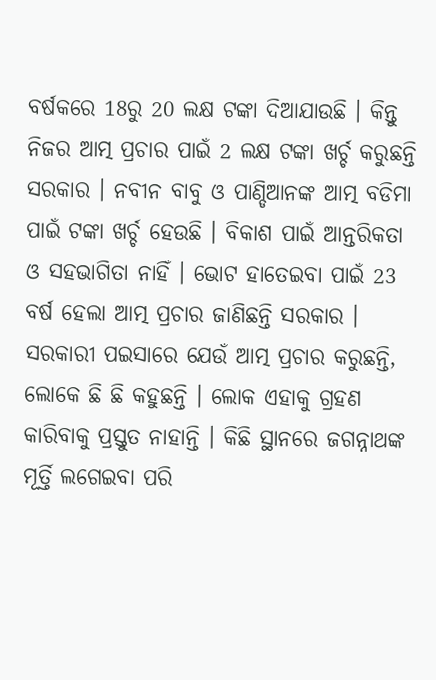ବର୍ଷକରେ 18ରୁ 20 ଲକ୍ଷ ଟଙ୍କା ଦିଆଯାଉଛି । କିନ୍ତୁ ନିଜର ଆତ୍ମ ପ୍ରଚାର ପାଇଁ 2 ଲକ୍ଷ ଟଙ୍କା ଖର୍ଚ୍ଚ କରୁଛନ୍ତି ସରକାର । ନବୀନ ବାବୁ ଓ ପାଣ୍ଡିଆନଙ୍କ ଆତ୍ମ ବଡିମା ପାଇଁ ଟଙ୍କା ଖର୍ଚ୍ଚ ହେଉଛି । ବିକାଶ ପାଇଁ ଆନ୍ତରିକତା ଓ ସହଭାଗିତା ନାହିଁ । ଭୋଟ ହାତେଇବା ପାଇଁ 23 ବର୍ଷ ହେଲା ଆତ୍ମ ପ୍ରଚାର ଜାଣିଛନ୍ତି ସରକାର । ସରକାରୀ ପଇସାରେ ଯେଉଁ ଆତ୍ମ ପ୍ରଚାର କରୁଛନ୍ତି, ଲୋକେ ଛି ଛି କହୁଛନ୍ତି । ଲୋକ ଏହାକୁ ଗ୍ରହଣ କାରିବାକୁ ପ୍ରସ୍ତୁତ ନାହାନ୍ତି । କିଛି ସ୍ଥାନରେ ଜଗନ୍ନାଥଙ୍କ ମୂର୍ତ୍ତି ଲଗେଇବା ପରି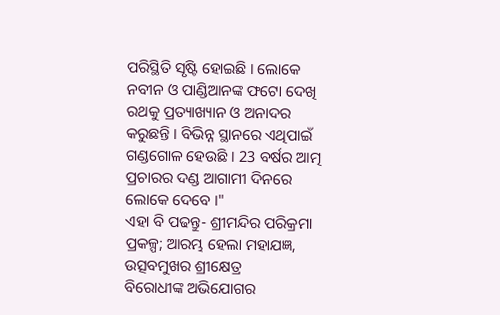ପରିସ୍ଥିତି ସୃଷ୍ଟି ହୋଇଛି । ଲୋକେ ନବୀନ ଓ ପାଣ୍ଡିଆନଙ୍କ ଫଟୋ ଦେଖି ରଥକୁ ପ୍ରତ୍ୟାଖ୍ୟାନ ଓ ଅନାଦର କରୁଛନ୍ତି । ବିଭିନ୍ନ ସ୍ଥାନରେ ଏଥିପାଇଁ ଗଣ୍ଡଗୋଳ ହେଉଛି । 23 ବର୍ଷର ଆତ୍ମ ପ୍ରଚାରର ଦଣ୍ଡ ଆଗାମୀ ଦିନରେ ଲୋକେ ଦେବେ ।"
ଏହା ବି ପଢନ୍ତୁ- ଶ୍ରୀମନ୍ଦିର ପରିକ୍ରମା ପ୍ରକଳ୍ପ; ଆରମ୍ଭ ହେଲା ମହାଯଜ୍ଞ, ଉତ୍ସବମୁଖର ଶ୍ରୀକ୍ଷେତ୍ର
ବିରୋଧୀଙ୍କ ଅଭିଯୋଗର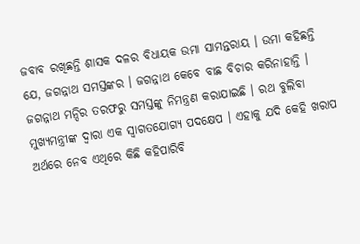ଜବାବ ରଖିଛନ୍ତି ଶାସକ ଦଳର ବିଧାୟକ ଉମା ସାମନ୍ତରାୟ । ଉମା କହିଛନ୍ତି ଯେ, ଜଗନ୍ନାଥ ସମସ୍ତଙ୍କର । ଜଗନ୍ନାଥ କେବେ ବାଛ ବିଚାର କରିନାହାନ୍ତି । ଜଗନ୍ନାଥ ମନ୍ଦିର ତରଫରୁ ସମସ୍ତଙ୍କୁ ନିମନ୍ତ୍ରଣ କରାଯାଇଛି । ରଥ ବୁଲିବା ମୁଖ୍ୟମନ୍ତ୍ରୀଙ୍କ ଦ୍ଵାରା ଏକ ସ୍ୱାଗତଯୋଗ୍ୟ ପଦକ୍ଷେପ । ଏହାକୁ ଯଦି କେହି ଖରାପ ଅର୍ଥରେ ନେବ ଏଥିରେ କିଛି କହିପାରିବି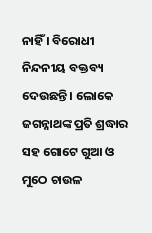ନାହିଁ । ବିରୋଧୀ ନିନ୍ଦନୀୟ ବକ୍ତବ୍ୟ ଦେଉଛନ୍ତି । ଲୋକେ ଜଗନ୍ନାଥଙ୍କ ପ୍ରତି ଶ୍ରଦ୍ଧାର ସହ ଗୋଟେ ଗୁଆ ଓ ମୁଠେ ଚାଉଳ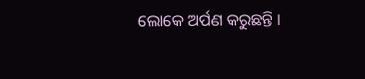ଲୋକେ ଅର୍ପଣ କରୁଛନ୍ତି ।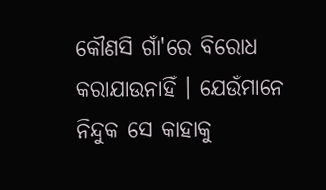କୌଣସି ଗାଁ'ରେ ବିରୋଧ କରାଯାଉନାହିଁ । ଯେଉଁମାନେ ନିନ୍ଦୁକ ସେ କାହାକୁ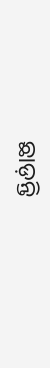ଛାଡ଼ନ୍ତି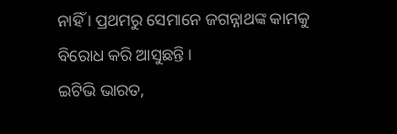ନାହିଁ । ପ୍ରଥମରୁ ସେମାନେ ଜଗନ୍ନାଥଙ୍କ କାମକୁ ବିରୋଧ କରି ଆସୁଛନ୍ତି ।
ଇଟିଭି ଭାରତ,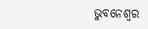ଭୁବନେଶ୍ବର